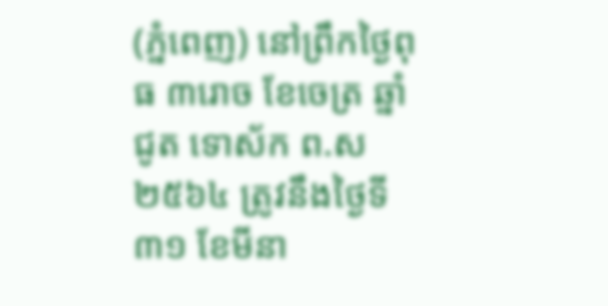(ភ្នំពេញ) នៅព្រឹកថ្ងៃពុធ ៣រោច ខែចេត្រ ឆ្នាំជូត ទោស័ក ព.ស២៥៦៤ ត្រូវនឹងថ្ងៃទី៣១ ខែមីនា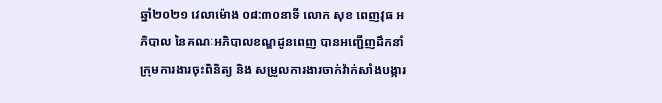ឆ្នាំ២០២១ វេលាម៉ោង ០៨:៣០នាទី លោក សុខ ពេញវុធ អភិបាល នៃគណៈអភិបាលខណ្ឌដូនពេញ បានអញ្ជើញដឹកនាំក្រុមការងារចុះពិនិត្យ និង សម្រួលការងារចាក់វ៉ាក់សាំងបង្ការ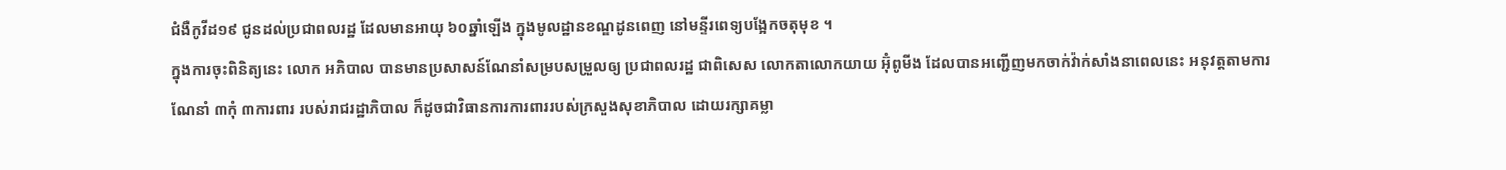ជំងឺកូវីដ១៩ ជូនដល់ប្រជាពលរដ្ឋ ដែលមានអាយុ ៦០ឆ្នាំឡើង ក្នុងមូលដ្ឋានខណ្ឌដូនពេញ នៅមន្ទីរពេទ្យបង្អែកចតុមុខ ។
ក្នុងការចុះពិនិត្យនេះ លោក អភិបាល បានមានប្រសាសន៍ណែនាំសម្របសម្រួលឲ្យ ប្រជាពលរដ្ឋ ជាពិសេស លោកតាលោកយាយ អ៊ុំពូមីង ដែលបានអញ្ជើញមកចាក់វ៉ាក់សាំងនាពេលនេះ អនុវត្តតាមការណែនាំ ៣កុំ ៣ការពារ របស់រាជរដ្ឋាភិបាល ក៏ដូចជាវិធានការការពាររបស់ក្រសួងសុខាភិបាល ដោយរក្សាគម្លា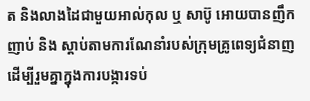ត និងលាងដៃជាមួយអាល់កុល ឬ សាប៊ូ អោយបានញឹកញាប់ និង ស្តាប់តាមការណែនាំរបស់ក្រុមគ្រូពេទ្យជំនាញ ដើម្បីរួមគ្នាក្នុងការបង្ការទប់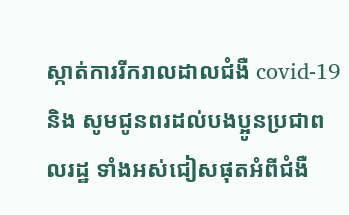ស្កាត់ការរីករាលដាលជំងឺ covid-19 និង សូមជូនពរដល់បងប្អូនប្រជាពលរដ្ឋ ទាំងអស់ជៀសផុតអំពីជំងឺ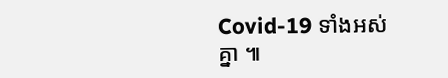Covid-19 ទាំងអស់គ្នា ៕